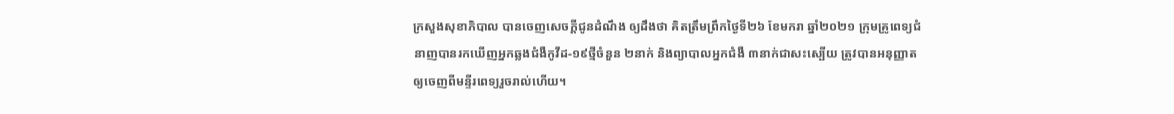ក្រសួងសុខាភិបាល បានចេញសេចក្ដីជូនដំណឹង ឲ្យដឹងថា គិតត្រឹមព្រឹកថ្ងៃទី២៦ ខែមករា ឆ្នាំ២០២១ ក្រុមគ្រូពេទ្យជំនាញបានរកឃើញអ្នកឆ្លងជំងឺកូវីដ-១៩ថ្មីចំនួន ២នាក់ និងព្យាបាលអ្នកជំងឺ ៣នាក់ជាសះស្បើយ ត្រូវបានអនុញ្ញាតឲ្យចេញពីមន្ទីរពេទ្យរួចរាល់ហើយ។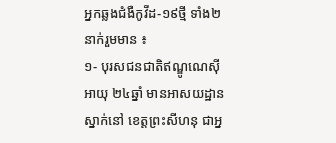អ្នកឆ្លងជំងឺកូវីដ-១៩ថ្មី ទាំង២នាក់រួមមាន ៖
១- បុរសជនជាតិឥណ្ឌូណេស៊ី អាយុ ២៤ឆ្នាំ មានអាសយដ្ឋានស្នាក់នៅ ខេត្តព្រះសីហនុ ជាអ្ន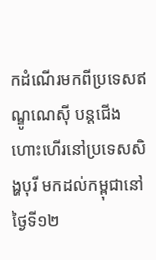កដំណើរមកពីប្រទេសឥណ្ឌូណេស៊ី បន្តជើងហោះហើរនៅប្រទេសសិង្ហបុរី មកដល់កម្ពុជានៅថ្ងៃទី១២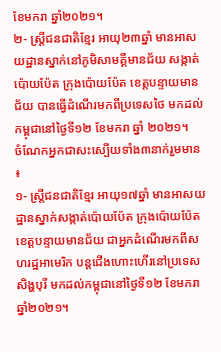ខែមករា ឆ្នាំ២០២១។
២- ស្ត្រីជនជាតិខ្មែរ អាយុ២៣ឆ្នាំ មានអាសយដ្ឋានស្នាក់នៅភូមិសាមគ្គីមានជ័យ សង្កាត់ប៉ោយប៉ែត ក្រុងប៉ោយប៉ែត ខេត្តបន្ទាយមានជ័យ បានធ្វើដំណើរមកពីប្រទេសថៃ មកដល់កម្ពុជានៅថ្ងៃទី១២ ខែមករា ឆ្នាំ ២០២១។
ចំណែកអ្នកជាសះស្បើយទាំង៣នាក់រួមមាន ៖
១- ស្ត្រីជនជាតិខ្មែរ អាយុ១៧ឆ្នាំ មានអាសយដ្ឋានស្នាក់សង្កាត់ប៉ោយប៉ែត ក្រុងប៉ោយប៉ែត ខេត្តបន្ទាយមានជ័យ ជាអ្នកដំណើរមកពីសហរដ្ឋអាមេរិក បន្តជើងហោះហើរនៅប្រទេសសិង្ហបុរី មកដល់កម្ពុជានៅថ្ងៃទី១២ ខែមករា ឆ្នាំ២០២១។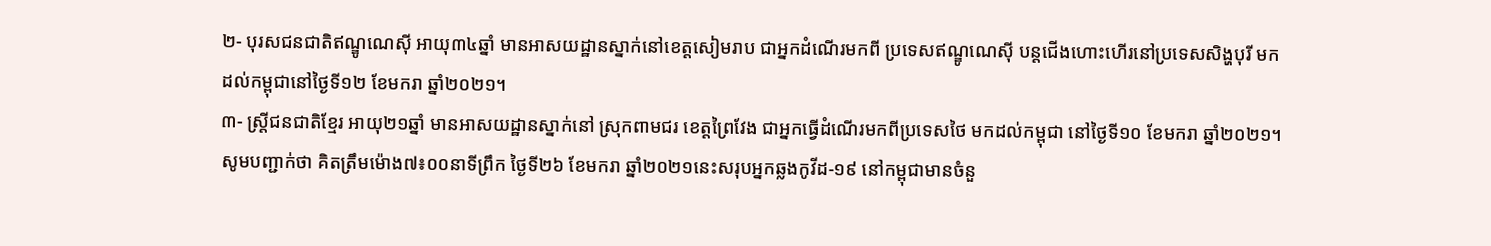២- បុរសជនជាតិឥណ្ឌូណេស៊ី អាយុ៣៤ឆ្នាំ មានអាសយដ្ឋានស្នាក់នៅខេត្តសៀមរាប ជាអ្នកដំណើរមកពី ប្រទេសឥណ្ឌូណេស៊ី បន្តជើងហោះហើរនៅប្រទេសសិង្ហបុរី មកដល់កម្ពុជានៅថ្ងៃទី១២ ខែមករា ឆ្នាំ២០២១។
៣- ស្ត្រីជនជាតិខ្មែរ អាយុ២១ឆ្នាំ មានអាសយដ្ឋានស្នាក់នៅ ស្រុកពាមជរ ខេត្តព្រៃវែង ជាអ្នកធ្វើដំណើរមកពីប្រទេសថៃ មកដល់កម្ពុជា នៅថ្ងៃទី១០ ខែមករា ឆ្នាំ២០២១។
សូមបញ្ជាក់ថា គិតត្រឹមម៉ោង៧៖០០នាទីព្រឹក ថ្ងៃទី២៦ ខែមករា ឆ្នាំ២០២១នេះសរុបអ្នកឆ្លងកូវីដ-១៩ នៅកម្ពុជាមានចំនួ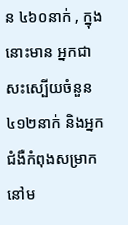ន ៤៦០នាក់ , ក្នុងនោះមាន អ្នកជាសះស្បើយចំនួន ៤១២នាក់ និងអ្នកជំងឺកំពុងសម្រាកនៅម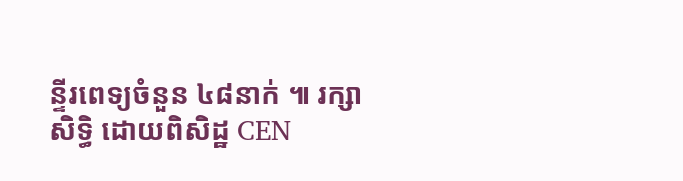ន្ទីរពេទ្យចំនួន ៤៨នាក់ ៕ រក្សាសិទ្ធិ ដោយពិសិដ្ឋ CEN